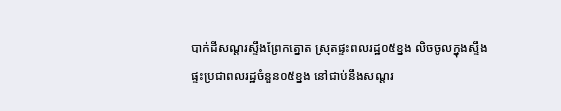បាក់ដីសណ្តរស្ទឹងព្រែកត្នោត ស្រុតផ្ទះពលរដ្ឋ០៥ខ្នង លិចចូលក្នុងស្ទឹង
ផ្ទះប្រជាពលរដ្ឋចំនួន០៥ខ្នង នៅជាប់នឹងសណ្តរ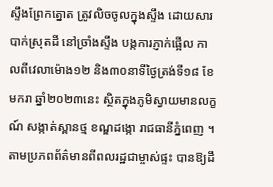ស្ទឹងព្រែកត្នោត ត្រូវលិចចូលក្នុងស្ទឹង ដោយសារបាក់ស្រុតដី នៅច្រាំងស្ទឹង បង្កការភ្ញាក់ផ្អើល កាលពីវេលាម៉ោង១២ និង៣០នាទីថ្ងៃត្រង់ទី១៨ ខែមករា ឆ្នាំ២០២៣នេះ ស្ថិតក្នុងភូមិស្វាយមានលក្ខណ៍ សង្កាត់ស្ពានថ្ម ខណ្ឌដង្កោ រាជធានីភ្នំពេញ ។
តាមប្រភពព័ត៌មានពីពលរដ្ឋជាម្ចាស់ផ្ទះ បានឱ្យដឹ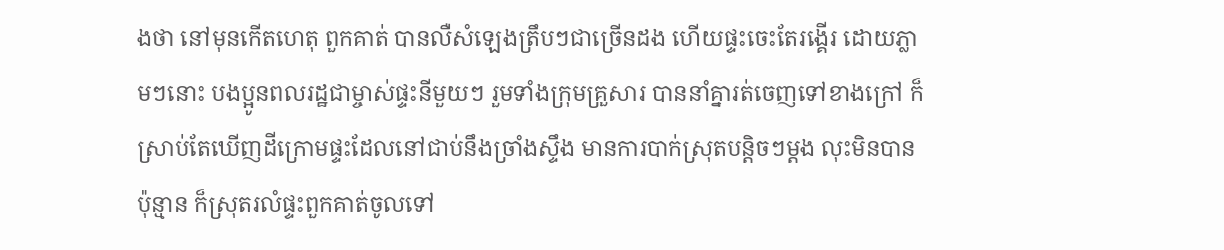ងថា នៅមុនកើតហេតុ ពួកគាត់ បានលឺសំឡេងត្រឹបៗជាច្រើនដង ហើយផ្ទះចេះតែរង្គើរ ដោយភ្លាមៗនោះ បងប្អូនពលរដ្ឋជាម្ចាស់ផ្ទះនីមួយៗ រួមទាំងក្រុមគ្រួសារ បាននាំគ្នារត់ចេញទៅខាងក្រៅ ក៏ស្រាប់តែឃើញដីក្រោមផ្ទះដែលនៅជាប់នឹងច្រាំងស្ទឹង មានការបាក់ស្រុតបន្តិចៗម្តង លុះមិនបានប៉ុន្មាន ក៏ស្រុតរលំផ្ទះពួកគាត់ចូលទៅ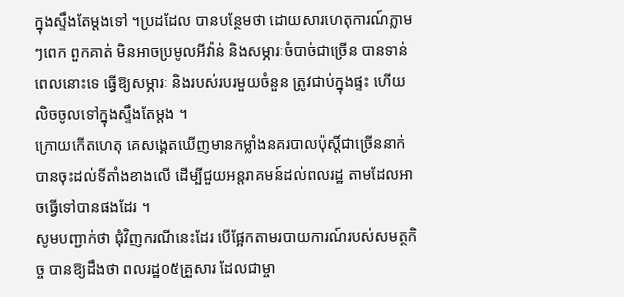ក្នុងស្ទឹងតែម្តងទៅ ។ប្រដដែល បានបន្ថែមថា ដោយសារហេតុការណ៍ភ្លាមៗពេក ពួកគាត់ មិនអាចប្រមូលអីវ៉ាន់ និងសម្ភារៈចំបាច់ជាច្រើន បានទាន់ពេលនោះទេ ធ្វើឱ្យសម្ភារៈ និងរបស់របរមួយចំនួន ត្រូវជាប់ក្នុងផ្ទះ ហើយលិចចូលទៅក្នុងស្ទឹងតែម្តង ។
ក្រោយកើតហេតុ គេសង្គេតឃើញមានកម្លាំងនគរបាលប៉ុស្តិ៍ជាច្រើននាក់បានចុះដល់ទីតាំងខាងលើ ដើម្បីជួយអន្តរាគមន៍ដល់ពលរដ្ឋ តាមដែលអាចធ្វើទៅបានផងដែរ ។
សូមបញ្ជាក់ថា ជុំវិញករណីនេះដែរ បើផ្អែកតាមរបាយការណ៍របស់សមត្ថកិច្ច បានឱ្យដឹងថា ពលរដ្ឋ០៥គ្រួសារ ដែលជាម្ចា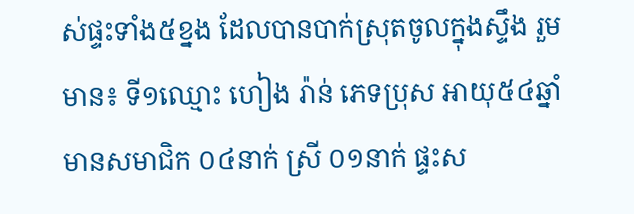ស់ផ្ទះទាំង៥ខ្នង ដែលបានបាក់ស្រុតចូលក្នុងស្ទឹង រួមមាន៖ ទី១ឈ្មោះ ហៀង រ៉ាន់ ភេទប្រុស អាយុ៥៤ឆ្នាំ មានសមាជិក ០៤នាក់ ស្រី ០១នាក់ ផ្ទះស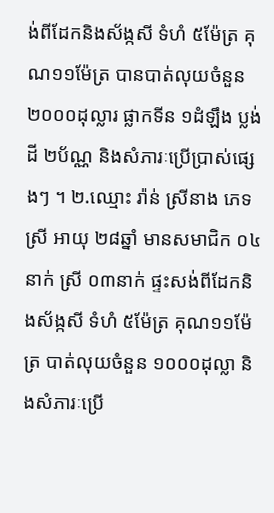ង់ពីដែកនិងស័ង្កសី ទំហំ ៥ម៉ែត្រ គុណ១១ម៉ែត្រ បានបាត់លុយចំនួន ២០០០ដុល្លារ ផ្លាកទីន ១ដំឡឹង ប្លង់ដី ២ប័ណ្ណ និងសំភារៈប្រើប្រាស់ផ្សេងៗ ។ ២.ឈ្មោះ រ៉ាន់ ស្រីនាង ភេទស្រី អាយុ ២៨ឆ្នាំ មានសមាជិក ០៤នាក់ ស្រី ០៣នាក់ ផ្ទះសង់ពីដែកនិងស័ង្កសី ទំហំ ៥ម៉ែត្រ គុណ១១ម៉ែត្រ បាត់លុយចំនួន ១០០០ដុល្លា និងសំភារៈប្រើ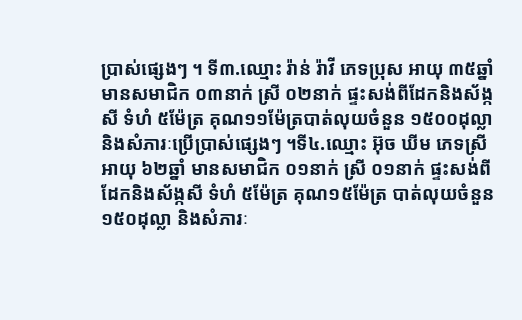ប្រាស់ផ្សេងៗ ។ ទី៣.ឈ្មោះ រ៉ាន់ រ៉ាវី ភេទប្រុស អាយុ ៣៥ឆ្នាំ មានសមាជិក ០៣នាក់ ស្រី ០២នាក់ ផ្ទះសង់ពីដែកនិងស័ង្កសី ទំហំ ៥ម៉ែត្រ គុណ១១ម៉ែត្របាត់លុយចំនួន ១៥០០ដុល្លា និងសំភារៈប្រើប្រាស់ផ្សេងៗ ។ទី៤.ឈ្មោះ អ៊ុច ឃីម ភេទស្រី អាយុ ៦២ឆ្នាំ មានសមាជិក ០១នាក់ ស្រី ០១នាក់ ផ្ទះសង់ពីដែកនិងស័ង្កសី ទំហំ ៥ម៉ែត្រ គុណ១៥ម៉ែត្រ បាត់លុយចំនួន ១៥០ដុល្លា និងសំភារៈ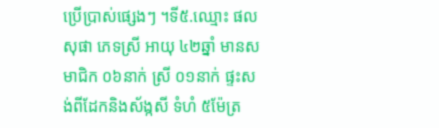ប្រើប្រាស់ផ្សេងៗ ។ទី៥.ឈ្មោះ ផល សុផា ភេទស្រី អាយុ ៤២ឆ្នាំ មានសមាជិក ០៦នាក់ ស្រី ០១នាក់ ផ្ទះសង់ពីដែកនិងស័ង្កសី ទំហំ ៥ម៉ែត្រ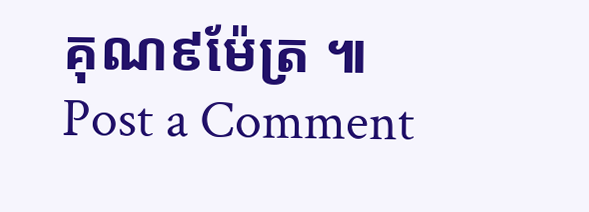គុណ៩ម៉ែត្រ ៕
Post a Comment